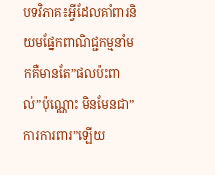បទវិភាគ៖អ្វីដែលគាំពារនិយមផ្នែកពាណិជ្ជកម្មនាំមកគឺមានតែ”ផលប៉ះពាល់”ប៉ុណ្ណោះ មិនមែនជា”ការការពារ”ឡើយ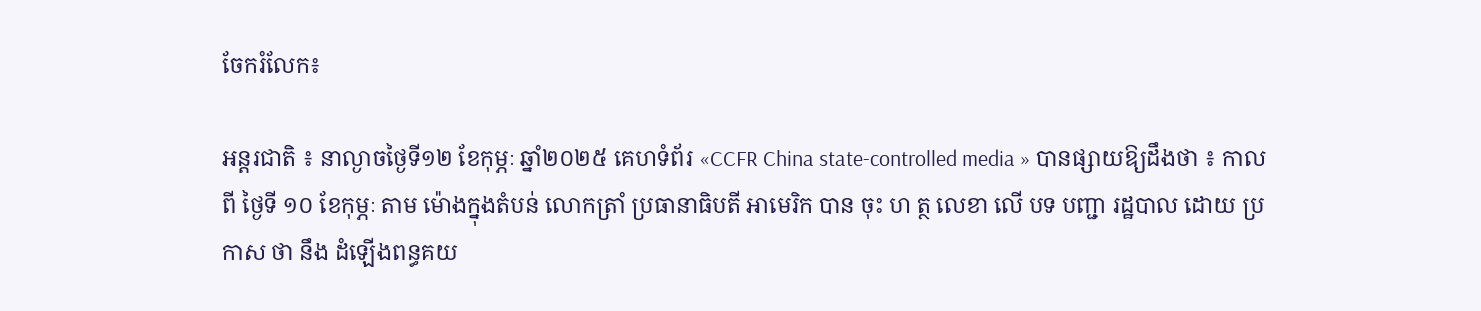ចែករំលែក៖

អន្តរជាតិ ៖ នាល្ងាចថ្ងៃទី១២ ខែកុម្ភៈ ឆ្នាំ២០២៥ គេហទំព័រ «CCFR China state-controlled media » បានផ្សាយឱ្យដឹងថា ៖ កាលពី ថ្ងៃទី ១០ ខែកុម្ភៈ តាម ម៉ោងក្នុងតំបន់ លោកត្រាំ ប្រធានាធិបតី អាមេរិក បាន ចុះ ហ ត្ថ លេខា លើ បទ បញ្ជា រដ្ឋបាល ដោយ ប្រកាស ថា នឹង ដំឡើងពន្ធគយ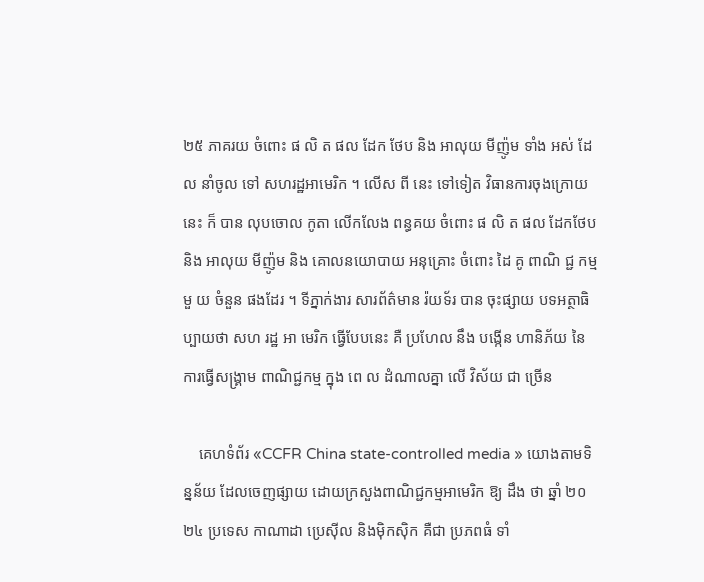២៥ ភាគរយ ចំពោះ ផ លិ ត ផល ដែក ថែប និង អាលុយ មីញ៉ូម ទាំង អស់ ដែល នាំចូល ទៅ សហរដ្ឋអាមេរិក ។ លើស ពី នេះ ទៅទៀត វិធានការចុងក្រោយ នេះ ក៏ បាន លុបចោល កូតា លើកលែង ពន្ធគយ ចំពោះ ផ លិ ត ផល ដែកថែប និង អាលុយ មីញ៉ូម និង គោលនយោបាយ អនុគ្រោះ ចំពោះ ដៃ គូ ពាណិ ជ្ជ កម្ម មួ យ ចំនួន ផងដែរ ។ ទីភ្នាក់ងារ សារព័ត៌មាន រ៉យទ័រ បាន ចុះផ្សាយ បទអត្ថាធិប្បាយថា សហ រដ្ឋ អា មេរិក ធ្វើបែបនេះ គឺ ប្រហែល នឹង បង្កើន ហានិភ័យ នៃ ការធ្វើសង្គ្រាម ពាណិជ្ជកម្ម ក្នុង ពេ ល ដំណាលគ្នា លើ វិស័យ ជា ច្រើន

    គេហទំព័រ «CCFR China state-controlled media » យោងតាមទិន្នន័យ ដែលចេញផ្សាយ ដោយក្រសួងពាណិជ្ជកម្មអាមេរិក ឱ្យ ដឹង ថា ឆ្នាំ ២០ ២៤ ប្រទេស កាណាដា ប្រេស៊ីល និងម៉ិកស៊ិក គឺជា ប្រភពធំ ទាំ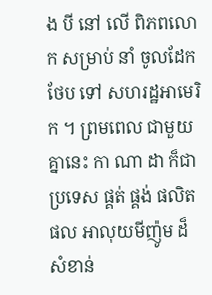ង បី នៅ លើ ពិភពលោក សម្រាប់ នាំ ចូលដែកថែប ទៅ សហរដ្ឋអាមេរិក ។ ព្រមពេល ជាមួយគ្នានេះ កា ណា ដា ក៏ជា ប្រទេស ផ្គត់ ផ្គង់ ផលិតផល អាលុយមីញ៉ូម ដ៏សំខាន់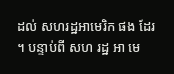ដល់ សហរដ្ឋអាមេរិក ផង ដែរ ។ បន្ទាប់ពី សហ រដ្ឋ អា មេ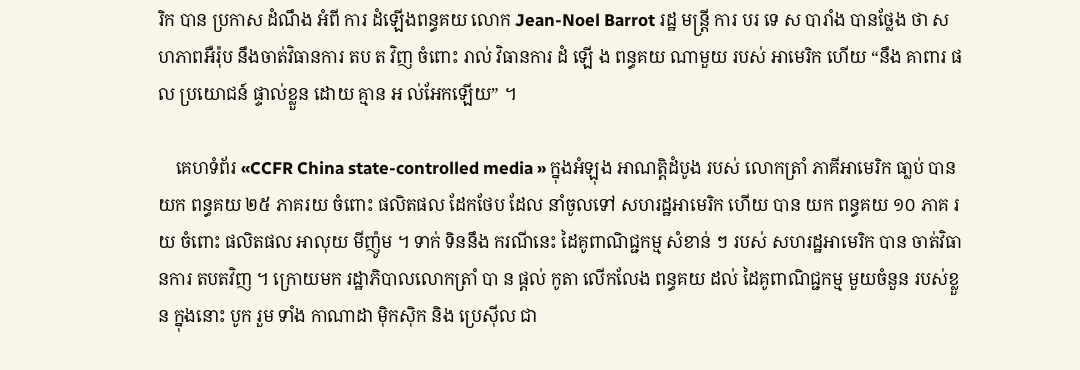រិក បាន ប្រកាស ដំណឹង អំពី ការ ដំឡើងពន្ធគយ លោក Jean-Noel Barrot រដ្ឋ មន្ត្រី ការ បរ ទេ ស បារាំង បានថ្លែង ថា សហភាពអឺរ៉ុប នឹងចាត់វិធានការ តប ត វិញ ចំពោះ រាល់ វិធានការ ដំ ឡើ ង ពន្ធគយ ណាមួយ របស់ អាមេរិក ហើយ “នឹង គាពារ ផល ប្រយោជន៍ ផ្ទាល់ខ្លួន ដោយ គ្មាន អ ល់អែកឡើយ” ។

    គេហទំព័រ «CCFR China state-controlled media » ក្នុងអំឡុង អាណត្តិដំបូង របស់ លោកត្រាំ ភាគីអាមេរិក ធា្លប់ បាន យក ពន្ធគយ ២៥ ភាគរយ ចំពោះ ផលិតផល ដែកថែប ដែល នាំចូលទៅ សហរដ្ឋអាមេរិក ហើយ បាន យក ពន្ធគយ ១០ ភាគ រយ ចំពោះ ផលិតផល អាលុយ មីញ៉ូម ។ ទាក់ ទិននឹង ករណីនេះ ដៃគូពាណិជ្ជកម្ម សំខាន់ ៗ របស់ សហរដ្ឋអាមេរិក បាន ចាត់វិធានការ តបតវិញ ។ ក្រោយមក រដ្ឋាភិបាលលោកត្រាំ បា ន ផ្តល់ កូតា លើកលែង ពន្ធគយ ដល់ ដៃគូពាណិជ្ជកម្ម មួយចំនួន របស់ខ្លួន ក្នុងនោះ បូក រួម ទាំង កាណាដា ម៉ិកស៊ិក និង ប្រេស៊ីល ជា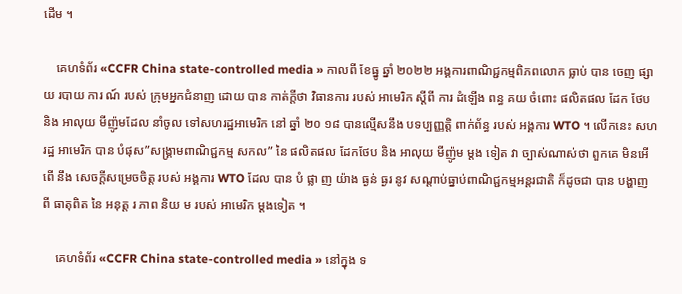ដើម ។

    គេហទំព័រ «CCFR China state-controlled media » កាលពី ខែធ្នូ ឆ្នាំ ២០២២ អង្គការពាណិជ្ជកម្មពិភពលោក ធ្លាប់ បាន ចេញ ផ្សាយ របាយ ការ ណ៍ របស់ ក្រុមអ្នកជំនាញ ដោយ បាន កាត់ក្តីថា វិធានការ របស់ អាមេរិក ស្តីពី ការ ដំឡើង ពន្ធ គយ ចំពោះ ផលិតផល ដែក ថែប និង អាលុយ មីញ៉ូមដែល នាំចូល ទៅសហរដ្ឋអាមេរិក នៅ ឆ្នាំ ២០ ១៨ បានល្មើសនឹង បទប្បញ្ញត្តិ ពាក់ព័ន្ធ របស់ អង្គការ WTO ។ លើកនេះ សហរដ្ឋ អាមេរិក បាន បំផុស”សង្រ្គាមពាណិជ្ជកម្ម សកល” នៃ ផលិតផល ដែកថែប និង អាលុយ មីញ៉ូម ម្តង ទៀត វា ច្បាស់ណាស់ថា ពួកគេ មិនអើពើ នឹង សេចក្តីសម្រេចចិត្ត របស់ អង្គការ WTO ដែល បាន បំ ផ្លា ញ យ៉ាង ធ្ងន់ ធ្ងរ នូវ សណ្តាប់ធ្នាប់ពាណិជ្ជកម្មអន្តរជាតិ ក៏ដូចជា បាន បង្ហាញ ពី ធាតុពិត នៃ អនុត្ត រ ភាព និយ ម របស់ អាមេរិក ម្តងទៀត ។

    គេហទំព័រ «CCFR China state-controlled media » នៅក្នុង ទ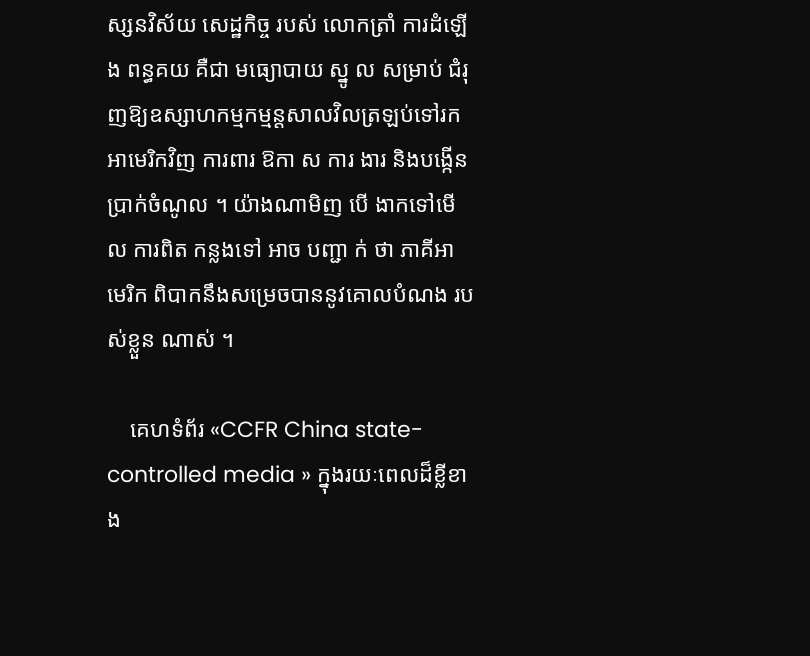ស្សនវិស័យ សេដ្ឋកិច្ច របស់ លោកត្រាំ ការដំឡើង ពន្ធគយ គឺជា មធ្យោបាយ ស្នូ ល សម្រាប់ ជំរុញឱ្យឧស្សាហកម្មកម្មន្តសាលវិលត្រឡប់ទៅរក អាមេរិកវិញ ការពារ ឱកា ស ការ ងារ និងបង្កើនប្រាក់ចំណូល ។ យ៉ាងណាមិញ បើ ងាកទៅមើល ការពិត កន្លងទៅ អាច បញ្ជា ក់ ថា ភាគីអាមេរិក ពិបាកនឹងសម្រេចបាននូវគោលបំណង របស់ខ្លួន ណាស់ ។

    គេហទំព័រ «CCFR China state-controlled media » ក្នុងរយៈពេលដ៏ខ្លីខាង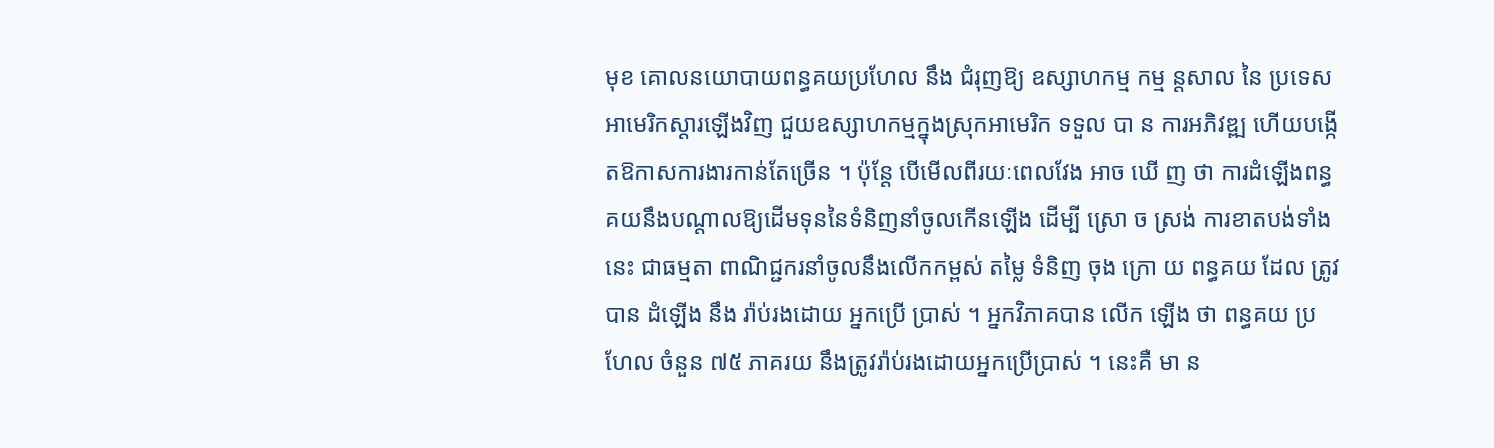មុខ គោលនយោបាយពន្ធគយប្រហែល នឹង ជំរុញឱ្យ ឧស្សាហកម្ម កម្ម ន្តសាល នៃ ប្រទេសអាមេរិកស្តារឡើងវិញ ជួយឧស្សាហកម្មក្នុងស្រុកអាមេរិក ទទួល បា ន ការអភិវឌ្ឍ ហើយបង្កើតឱកាសការងារកាន់តែច្រើន ។ ប៉ុន្តែ បើមើលពីរយៈពេលវែង អាច ឃើ ញ ថា ការដំឡើងពន្ធគយនឹងបណ្តាលឱ្យដើមទុននៃទំនិញនាំចូលកើនឡើង ដើម្បី ស្រោ ច ស្រង់ ការខាតបង់ទាំងនេះ ជាធម្មតា ពាណិជ្ជករនាំចូលនឹងលើកកម្ពស់ តម្លៃ ទំនិញ ចុង ក្រោ យ ពន្ធគយ ដែល ត្រូវបាន ដំឡើង នឹង រ៉ាប់រងដោយ អ្នកប្រើ ប្រាស់ ។ អ្នកវិភាគបាន លើក ឡើង ថា ពន្ធគយ ប្រហែល ចំនួន ៧៥ ភាគរយ នឹងត្រូវរ៉ាប់រងដោយអ្នកប្រើប្រាស់ ។ នេះគឺ មា ន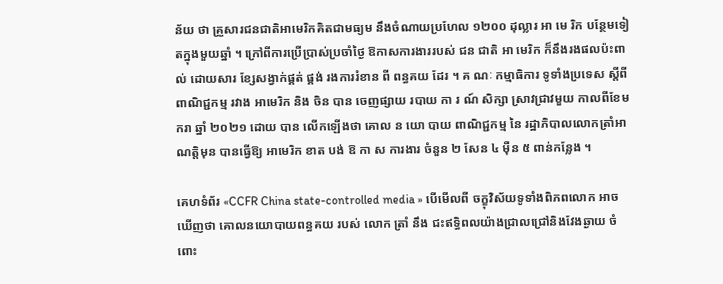ន័យ ថា គ្រួសារជនជាតិអាមេរិកគិតជាមធ្យម នឹងចំណាយប្រហែល ១២០០ ដុល្លារ អា មេ រិក បន្ថែមទៀតក្នុងមួយឆ្នាំ ។ ក្រៅពីការប្រើប្រាស់ប្រចាំថ្ងៃ ឱកាសការងាររបស់ ជន ជាតិ អា មេរិក ក៏នឹងរងផលប៉ះពាល់ ដោយសារ ខ្សែសង្វាក់ផ្គត់ ផ្គង់ រងការរំខាន ពី ពន្ធគយ ដែរ ។ គ ណៈ កម្មាធិការ ទូទាំងប្រទេស ស្ដីពី ពាណិជ្ជកម្ម រវាង អាមេរិក និង ចិន បាន ចេញផ្សាយ របាយ កា រ ណ៍ សិក្សា ស្រាវជ្រាវមួយ កាលពីខែមករា ឆ្នាំ ២០២១ ដោយ បាន លើកឡើងថា គោល ន យោ បាយ ពាណិជ្ជកម្ម នៃ រដ្ឋាភិបាលលោកត្រាំអាណត្តិមុន បានធ្វើឱ្យ អាមេរិក ខាត បង់ ឱ កា ស ការងារ ចំនួន ២ សែន ៤ ម៉ឺន ៥ ពាន់កន្លែង ។

គេហទំព័រ «CCFR China state-controlled media » បើមើលពី ចក្ខុវិស័យទូទាំងពិភពលោក អាចឃើញថា គោលនយោបាយពន្ធគយ របស់ លោក ត្រាំ នឹង ជះឥទ្ធិពលយ៉ាងជ្រាលជ្រៅនិងវែងឆ្ងាយ ចំពោះ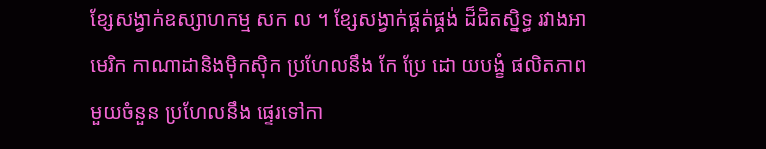ខ្សែសង្វាក់ឧស្សាហកម្ម សក ល ។ ខ្សែសង្វាក់ផ្គត់ផ្គង់ ដ៏ជិតស្និទ្ធ រវាងអាមេរិក កាណាដានិងម៉ិកស៊ិក ប្រហែលនឹង កែ ប្រែ ដោ យបង្ខំ ផលិតភាពមួយចំនួន ប្រហែលនឹង ផ្ទេរទៅកា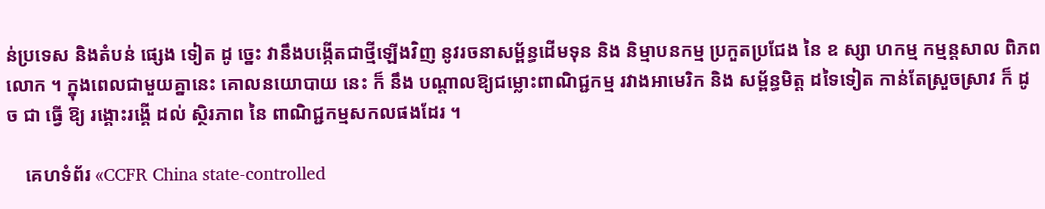ន់ប្រទេស និងតំបន់ ផ្សេង ទៀត ដូ ច្នេះ វានឹងបង្កើតជាថ្មីឡើងវិញ នូវរចនាសម្ព័ន្ធដើមទុន និង និម្មាបនកម្ម ប្រកួតប្រជែង នៃ ឧ ស្សា ហកម្ម កម្មន្តសាល ពិភពលោក ។ ក្នុងពេលជាមួយគ្នានេះ គោលនយោបាយ នេះ ក៏ នឹង បណ្តាលឱ្យជម្លោះពាណិជ្ជកម្ម រវាងអាមេរិក និង សម្ព័ន្ធមិត្ត ដទៃទៀត កាន់តែស្រួចស្រាវ ក៏ ដូ ច ជា ធ្វើ ឱ្យ រង្គោះរង្គើ ដល់ ស្ថិរភាព នៃ ពាណិជ្ជកម្មសកលផងដែរ ។

    គេហទំព័រ «CCFR China state-controlled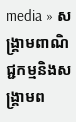media » សង្គ្រាមពាណិជ្ជកម្មនិងសង្គ្រាមព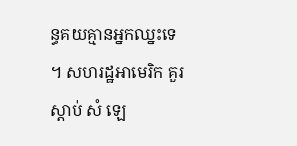ន្ធគយគ្មានអ្នកឈ្នះទេ ។ សហរដ្ឋអាមេរិក គួរ ស្តាប់ សំ ឡេ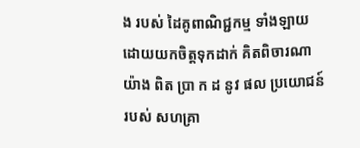ង របស់ ដៃគូពាណិជ្ជកម្ម ទាំងឡាយ ដោយយកចិត្តទុកដាក់ គិតពិចារណា យ៉ាង ពិត ប្រា ក ដ នូវ ផល ប្រយោជន៍ របស់ សហគ្រា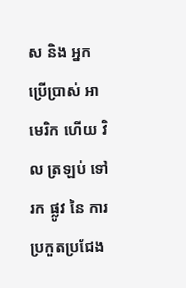ស និង អ្នកប្រើប្រាស់ អាមេរិក ហើយ វិល ត្រឡប់ ទៅ រក ផ្លូវ នៃ ការប្រកួតប្រជែង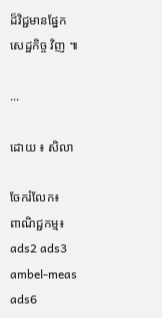ដ៏វិជ្ជមានផ្នែកសេដ្ឋកិច្ច វិញ ៕

...

ដោយ ៖ សិលា

ចែករំលែក៖
ពាណិជ្ជកម្ម៖
ads2 ads3 ambel-meas ads6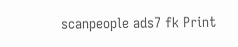scanpeople ads7 fk Print